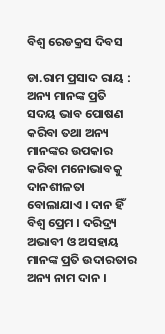ବିଶ୍ୱ ରେଡକ୍ରସ ଦିବସ

ଡା.ରାମ ପ୍ରସାଦ ରାୟ : ଅନ୍ୟ ମାନଙ୍କ ପ୍ରତି ସଦୟ ଭାବ ପୋଷଣ କରିବା ତଥା ଅନ୍ୟ ମାନଙ୍କର ଉପକାର କରିବା ମନୋଭାବକୁ ଦାନଶୀଳତା ବୋଲାଯାଏ । ଦାନ ହିଁ ବିଶ୍ୱ ପ୍ରେମ । ଦରିଦ୍ର୍ୟ ଅଭାବୀ ଓ ଅସହାୟ ମାନଙ୍କ ପ୍ରତି ଉଦାରତାର ଅନ୍ୟ ନାମ ଦାନ ।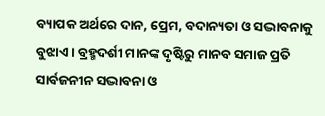ବ୍ୟାପକ ଅର୍ଥରେ ଦାନ, ପ୍ରେମ, ବଦାନ୍ୟତା ଓ ସଦ୍ଭାବନାକୁ ବୁଝାଏ । ବ୍ରହ୍ମଦର୍ଶୀ ମାନଙ୍କ ଦୃଷ୍ଟିରୁ ମାନବ ସମାଜ ପ୍ରତି ସାର୍ବଜନୀନ ସଦ୍ଭାବନା ଓ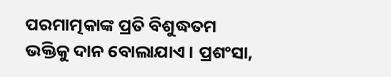ପରମାତ୍ମକାଙ୍କ ପ୍ରତି ବିଶୁଦ୍ଧତମ ଭକ୍ତିକୁ ଦାନ ବୋଲାଯାଏ । ପ୍ରଶଂସା,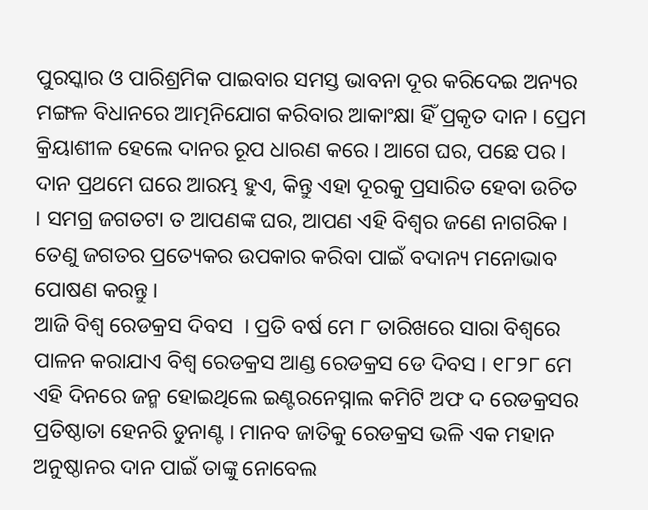ପୁରସ୍କାର ଓ ପାରିଶ୍ରମିକ ପାଇବାର ସମସ୍ତ ଭାବନା ଦୂର କରିଦେଇ ଅନ୍ୟର ମଙ୍ଗଳ ବିଧାନରେ ଆତ୍ମନିଯୋଗ କରିବାର ଆକାଂକ୍ଷା ହିଁ ପ୍ରକୃତ ଦାନ । ପ୍ରେମ କ୍ରିୟାଶୀଳ ହେଲେ ଦାନର ରୂପ ଧାରଣ କରେ । ଆଗେ ଘର, ପଛେ ପର । ଦାନ ପ୍ରଥମେ ଘରେ ଆରମ୍ଭ ହୁଏ, କିନ୍ତୁ ଏହା ଦୂରକୁ ପ୍ରସାରିତ ହେବା ଉଚିତ । ସମଗ୍ର ଜଗତଟା ତ ଆପଣଙ୍କ ଘର, ଆପଣ ଏହି ବିଶ୍ୱର ଜଣେ ନାଗରିକ । ତେଣୁ ଜଗତର ପ୍ରତ୍ୟେକର ଉପକାର କରିବା ପାଇଁ ବଦାନ୍ୟ ମନୋଭାବ ପୋଷଣ କରନ୍ତୁ ।
ଆଜି ବିଶ୍ୱ ରେଡକ୍ରସ ଦିବସ  । ପ୍ରତି ବର୍ଷ ମେ ୮ ତାରିଖରେ ସାରା ବିଶ୍ୱରେ ପାଳନ କରାଯାଏ ବିଶ୍ୱ ରେଡକ୍ରସ ଆଣ୍ଡ ରେଡକ୍ରସ ଡେ ଦିବସ । ୧୮୨୮ ମେ ଏହି ଦିନରେ ଜନ୍ମ ହୋଇଥିଲେ ଇଣ୍ଟରନେସ୍ନାଲ କମିଟି ଅଫ ଦ ରେଡକ୍ରସର ପ୍ରତିଷ୍ଠାତା ହେନରି ଡୁନାଣ୍ଟ । ମାନବ ଜାତିକୁ ରେଡକ୍ରସ ଭଳି ଏକ ମହାନ ଅନୁଷ୍ଠାନର ଦାନ ପାଇଁ ତାଙ୍କୁ ନୋବେଲ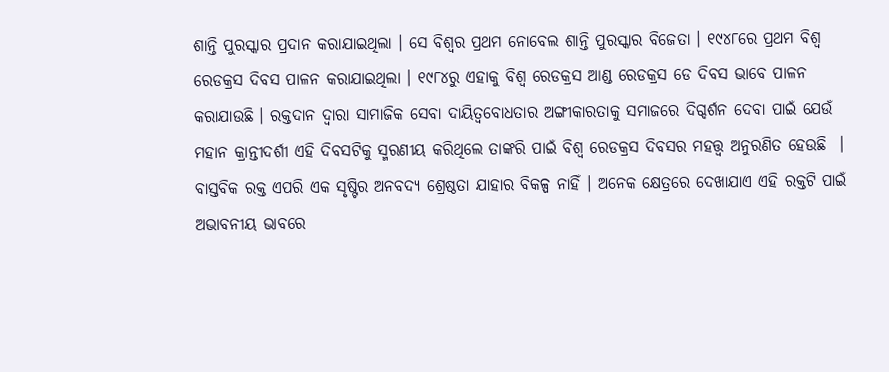ଶାନ୍ତି ପୁରସ୍କାର ପ୍ରଦାନ କରାଯାଇଥିଲା । ସେ ବିଶ୍ୱର ପ୍ରଥମ ନୋବେଲ ଶାନ୍ତି ପୁରସ୍କାର ବିଜେତା । ୧୯୪୮ରେ ପ୍ରଥମ ବିଶ୍ୱ ରେଡକ୍ରସ ଦିବସ ପାଳନ କରାଯାଇଥିଲା । ୧୯୮୪ରୁ ଏହାକୁ ବିଶ୍ୱ ରେଡକ୍ରସ ଆଣ୍ଡ ରେଡକ୍ରସ ଡେ ଦିବସ ଭାବେ ପାଳନ କରାଯାଉଛି । ରକ୍ତଦାନ ଦ୍ୱାରା ସାମାଜିକ ସେବା ଦାୟିତ୍ୱବୋଧତାର ଅଙ୍ଗୀକାରତାକୁ ସମାଜରେ ଦିଗ୍ଦର୍ଶନ ଦେବା ପାଇଁ ଯେଉଁ ମହାନ କ୍ରାନ୍ତୀଦର୍ଶୀ ଏହି ଦିବସଟିକୁ ସ୍ମରଣୀୟ କରିଥିଲେ ତାଙ୍କରି ପାଇଁ ବିଶ୍ୱ ରେଡକ୍ରସ ଦିବସର ମହତ୍ତ୍ୱ ଅନୁରଣିତ ହେଉଛି  । ବାସ୍ତବିକ ରକ୍ତ ଏପରି ଏକ ସୃଷ୍ଟିର ଅନବଦ୍ୟ ଶ୍ରେଷ୍ଠତା ଯାହାର ବିକଳ୍ପ ନାହିଁ । ଅନେକ କ୍ଷେତ୍ରରେ ଦେଖାଯାଏ ଏହି ରକ୍ତଟି ପାଇଁ ଅଭାବନୀୟ ଭାବରେ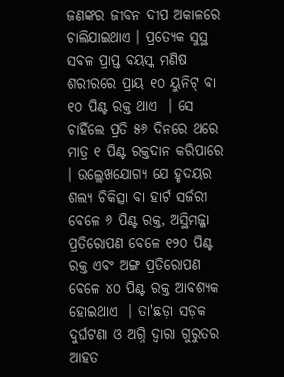ଜଣଙ୍କର ଜୀବନ ଦୀପ ଅକାଳରେ ଚାଲିଯାଇଥାଏ । ପ୍ରତ୍ୟେକ ସୁସ୍ଥ ସବଳ ପ୍ରାପ୍ତ ବୟସ୍କ ମଣିଷ ଶରୀରରେ ପ୍ରାୟ ୧୦ ୟୁନିଟ୍ ବା ୧୦ ପିଣ୍ଟ ରକ୍ତ ଥାଏ  । ସେ ଚାହିଁଲେ ପ୍ରତି ୫୬ ଦିନରେ ଥରେ ମାତ୍ର ୧ ପିଣ୍ଟ ରକ୍ତଦାନ କରିପାରେ  । ଉଲ୍ଲେଖଯୋଗ୍ୟ ଯେ ହୃଦୟର ଶଲ୍ୟ ଚିକିତ୍ସା ବା ହାର୍ଟ ସର୍ଜରୀ ବେଳେ ୬ ପିଣ୍ଟ ରକ୍ତ, ଅସ୍ଥିମଜ୍ଜା ପ୍ରତିରୋପଣ ବେଳେ ୧୨୦ ପିଣ୍ଟ ରକ୍ତ ଏବଂ ଅଙ୍ଗ ପ୍ରତିରୋପଣ ବେଳେ ୪୦ ପିଣ୍ଟ ରକ୍ତ ଆବଶ୍ୟକ ହୋଇଥାଏ  । ତା'ଛଡ଼ା ସଡ଼କ ଦୁର୍ଘଟଣା ଓ ଅଗ୍ନି ଦ୍ୱାରା ଗୁରୁତର ଆହତ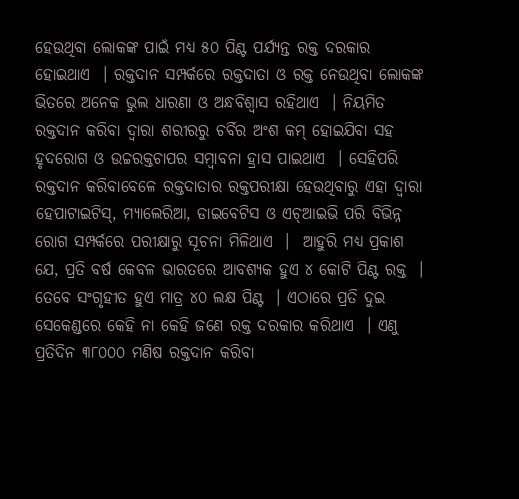ହେଉଥିବା ଲୋକଙ୍କ ପାଇଁ ମଧ୍ୟ ୫୦ ପିଣ୍ଟ ପର୍ଯ୍ୟନ୍ତ ରକ୍ତ ଦରକାର ହୋଇଥାଏ  । ରକ୍ତଦାନ ସମ୍ପର୍କରେ ରକ୍ତଦାତା ଓ ରକ୍ତ ନେଉଥିବା ଲୋକଙ୍କ ଭିତରେ ଅନେକ ଭୁଲ ଧାରଣା ଓ ଅନ୍ଧବିଶ୍ୱାସ ରହିଥାଏ  । ନିୟମିତ ରକ୍ତଦାନ କରିବା ଦ୍ୱାରା ଶରୀରରୁ ଚର୍ବିର ଅଂଶ କମ୍ ହୋଇଯିବା ସହ ହୃଦରୋଗ ଓ ଉଚ୍ଚରକ୍ତଚାପର ସମ୍ବାବନା ହ୍ରାସ ପାଇଥାଏ  । ସେହିପରି ରକ୍ତଦାନ କରିବାବେଳେ ରକ୍ତଦାତାର ରକ୍ତପରୀକ୍ଷା ହେଉଥିବାରୁ ଏହା ଦ୍ୱାରା ହେପାଟାଇଟିସ୍, ମ୍ୟାଲେରିଆ, ଡାଇବେଟିସ ଓ ଏଚ୍ଆଇଭି ପରି ବିଭିନ୍ନ ରୋଗ ସମ୍ପର୍କରେ ପରୀକ୍ଷାରୁ ସୂଚନା ମିଳିଥାଏ  ।  ଆହୁରି ମଧ୍ୟ ପ୍ରକାଶ ଯେ, ପ୍ରତି ବର୍ଷ କେବଳ ଭାରତରେ ଆବଶ୍ୟକ ହୁଏ ୪ କୋଟି ପିଣ୍ଟ ରକ୍ତ  । ତେବେ ସଂଗୃହୀତ ହୁଏ ମାତ୍ର ୪୦ ଲକ୍ଷ ପିଣ୍ଟ  । ଏଠାରେ ପ୍ରତି ଦୁଇ ସେକେଣ୍ଡରେ କେହି ନା କେହି ଜଣେ ରକ୍ତ ଦରକାର କରିଥାଏ  । ଏଣୁ ପ୍ରତିଦିନ ୩୮୦୦୦ ମଣିଷ ରକ୍ତଦାନ କରିବା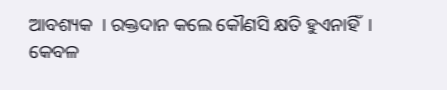ଆବଶ୍ୟକ  । ରକ୍ତଦାନ କଲେ କୌଣସି କ୍ଷତି ହୁଏନାହିଁ  । କେବଳ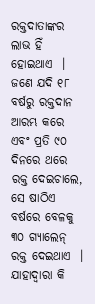ରକ୍ତଦାତାଙ୍କର ଲାଭ ହିଁ ହୋଇଥାଏ  । ଜଣେ ଯଦି ୧୮ ବର୍ଷରୁ ରକ୍ତଦାନ ଆରମ୍ଭ କରେ ଏବଂ ପ୍ରତି ୯୦ ଦିନରେ ଥରେ ରକ୍ତ ଦେଇଚାଲେ, ସେ ଷାଠିଏ ବର୍ଷରେ ବେଳକୁ ୩୦ ଗ୍ୟାଲେନ୍ ରକ୍ତ ଦେଇଥାଏ  । ଯାହାଦ୍ୱାରା କି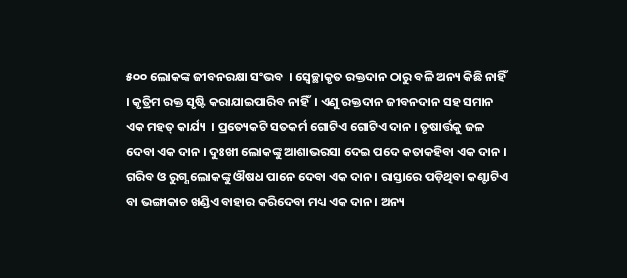୫୦୦ ଲୋକଙ୍କ ଜୀବନରକ୍ଷା ସଂଭବ  । ସ୍ୱେଚ୍ଛାକୃତ ରକ୍ତଦାନ ଠାରୁ ବଳି ଅନ୍ୟ କିଛି ନାହିଁ  । କୃତ୍ରିମ ରକ୍ତ ସୃଷ୍ଟି କରାଯାଇପାରିବ ନାହିଁ  । ଏଣୁ ରକ୍ତଦାନ ଜୀବନଦାନ ସହ ସମାନ ଏକ ମହତ୍ କାର୍ଯ୍ୟ  । ପ୍ରତ୍ୟେକଟି ସତକର୍ମ ଗୋଟିଏ ଗୋଟିଏ ଦାନ । ତୃଷାର୍ତ୍ତକୁ ଜଳ ଦେବା ଏକ ଦାନ । ଦୁଃଖୀ ଲୋକଙ୍କୁ ଆଶାଭରସା ଦେଇ ପଦେ କତାକହିବା ଏକ ଦାନ । ଗରିବ ଓ ରୁଗ୍ଣ ଲୋକଙ୍କୁ ଔଷଧ ପାନେ ଦେବା ଏକ ଦାନ । ରାସ୍ତାରେ ପଡ଼ିଥିବା କଣ୍ଟାଟିଏ ବା ଭଙ୍ଗାକାଚ ଖଣ୍ଡିଏ ବାହାର କରିଦେବା ମଧ୍ୟ ଏକ ଦାନ । ଅନ୍ୟ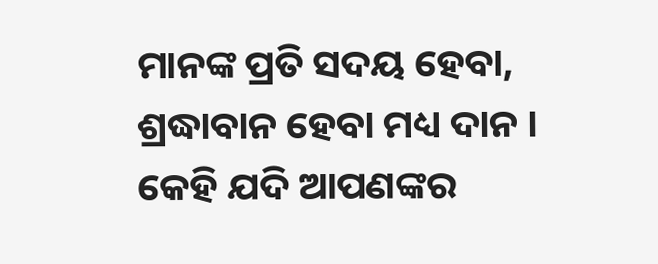ମାନଙ୍କ ପ୍ରତି ସଦୟ ହେବା, ଶ୍ରଦ୍ଧାବାନ ହେବା ମଧ୍ୟ ଦାନ । କେହି ଯଦି ଆପଣଙ୍କର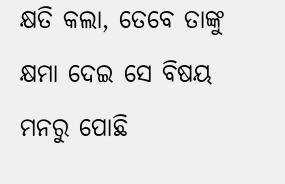କ୍ଷତି କଲା, ତେବେ ତାଙ୍କୁ କ୍ଷମା ଦେଇ ସେ ବିଷୟ ମନରୁ ପୋଛି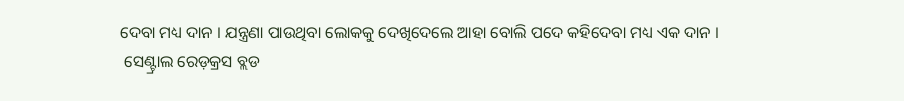ଦେବା ମଧ୍ୟ ଦାନ । ଯନ୍ତ୍ରଣା ପାଉଥିବା ଲୋକକୁ ଦେଖିଦେଲେ ଆହା ବୋଲି ପଦେ କହିଦେବା ମଧ୍ୟ ଏକ ଦାନ ।
 ସେଣ୍ଟ୍ରାଲ ରେଡ଼କ୍ରସ ବ୍ଲଡ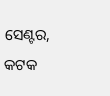ସେଣ୍ଟର, କଟକ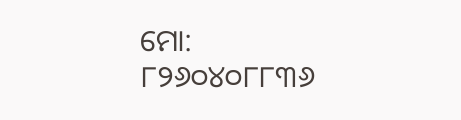ମୋ: ୮୨୬୦୪୦୮୮୩୬